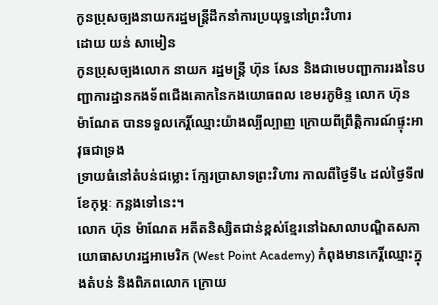កូនប្រុសច្បងនាយករដ្ឋមន្ត្រីដឹកនាំការប្រយុទ្ធនៅព្រះវិហារ
ដោយ យន់ សាមៀន
កូនប្រុសច្បងលោក នាយក រដ្ឋមន្ត្រី ហ៊ុន សែន និងជាមេបញ្ជាការរងនៃបញ្ជាការដ្ឋានកងទ័ពជើងគោកនៃកងយោធពល ខេមរភូមិន្ទ លោក ហ៊ុន ម៉ាណែត បានទទួលកេរ្តិ៍ឈ្មោះយ៉ាងល្បីល្បាញ ក្រោយពីព្រឹត្តិការណ៍ផ្ទុះអាវុធជាទ្រង
ទ្រាយធំនៅតំបន់ជម្លោះ ក្បែរប្រាសាទព្រះវិហារ កាលពីថ្ងៃទី៤ ដល់ថ្ងៃទី៧ ខែកុម្ភៈ កន្លងទៅនេះ។
លោក ហ៊ុន ម៉ាណែត អតីតនិស្សិតជាន់ខ្ពស់ខ្មែរនៅឯសាលាបណ្ឌិតសភាយោធាសហរដ្ឋអាមេរិក (West Point Academy) កំពុងមានកេរ្តិ៍ឈ្មោះក្នុងតំបន់ និងពិភពលោក ក្រោយ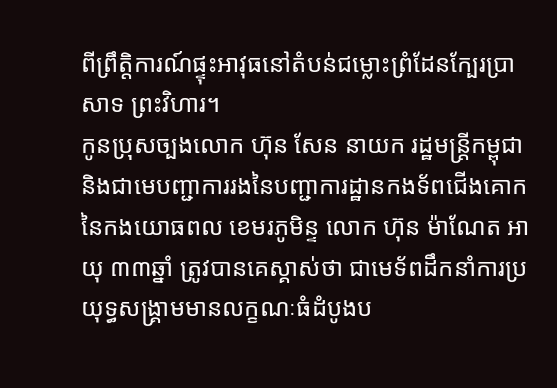ពីព្រឹត្តិការណ៍ផ្ទុះអាវុធនៅតំបន់ជម្លោះព្រំដែនក្បែរប្រាសាទ ព្រះវិហារ។
កូនប្រុសច្បងលោក ហ៊ុន សែន នាយក រដ្ឋមន្ត្រីកម្ពុជា និងជាមេបញ្ជាការរងនៃបញ្ជាការដ្ឋានកងទ័ពជើងគោកនៃកងយោធពល ខេមរភូមិន្ទ លោក ហ៊ុន ម៉ាណែត អាយុ ៣៣ឆ្នាំ ត្រូវបានគេស្គាស់ថា ជាមេទ័ពដឹកនាំការប្រយុទ្ធសង្គ្រាមមានលក្ខណៈធំដំបូងប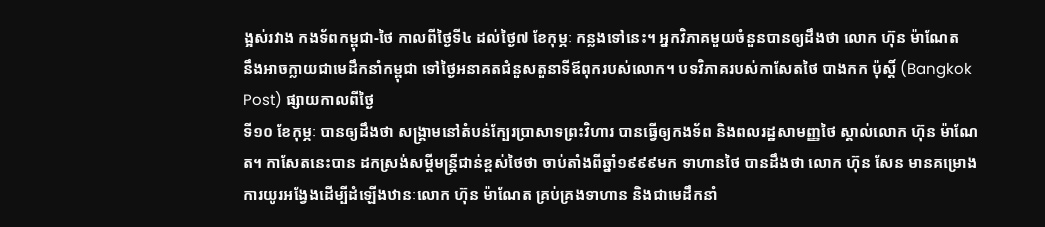ង្អស់រវាង កងទ័ពកម្ពុជា-ថៃ កាលពីថ្ងៃទី៤ ដល់ថ្ងៃ៧ ខែកុម្ភៈ កន្លងទៅនេះ។ អ្នកវិភាគមួយចំនួនបានឲ្យដឹងថា លោក ហ៊ុន ម៉ាណែត
នឹងអាចក្លាយជាមេដឹកនាំកម្ពុជា ទៅថ្ងៃអនាគតជំនួសតួនាទីឪពុករបស់លោក។ បទវិភាគរបស់កាសែតថៃ បាងកក ប៉ុស្តិ៍ (Bangkok Post) ផ្សាយកាលពីថ្ងៃ
ទី១០ ខែកុម្ភៈ បានឲ្យដឹងថា សង្គ្រាមនៅតំបន់ក្បែរប្រាសាទព្រះវិហារ បានធ្វើឲ្យកងទ័ព និងពលរដ្ឋសាមញ្ញថៃ ស្គាល់លោក ហ៊ុន ម៉ាណែត។ កាសែតនេះបាន ដកស្រង់សម្ដីមន្ត្រីជាន់ខ្ពស់ថៃថា ចាប់តាំងពីឆ្នាំ១៩៩៩មក ទាហានថៃ បានដឹងថា លោក ហ៊ុន សែន មានគម្រោងការយូរអង្វែងដើម្បីដំឡើងឋានៈលោក ហ៊ុន ម៉ាណែត គ្រប់គ្រងទាហាន និងជាមេដឹកនាំ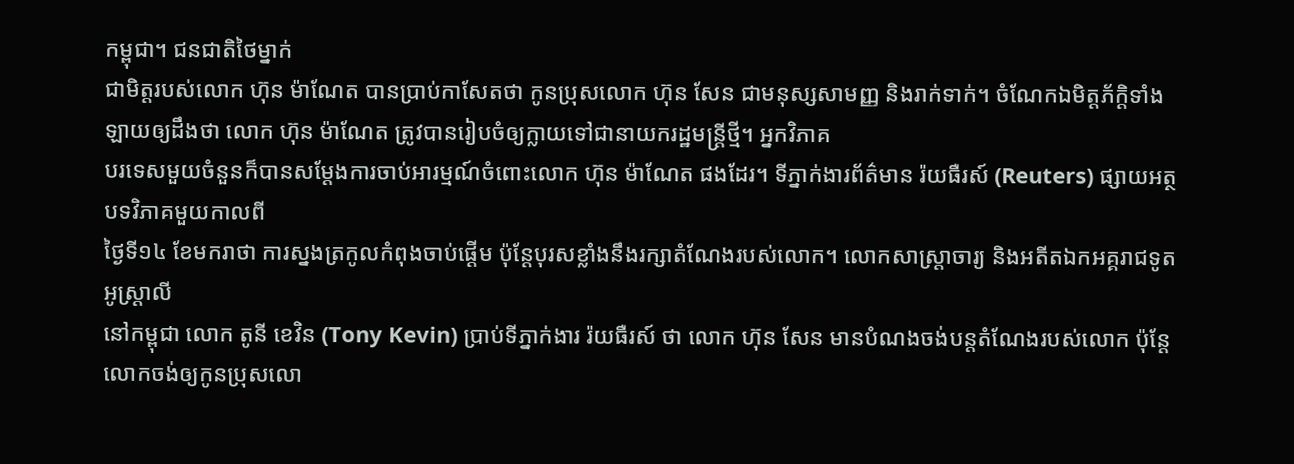កម្ពុជា។ ជនជាតិថៃម្នាក់
ជាមិត្តរបស់លោក ហ៊ុន ម៉ាណែត បានប្រាប់កាសែតថា កូនប្រុសលោក ហ៊ុន សែន ជាមនុស្សសាមញ្ញ និងរាក់ទាក់។ ចំណែកឯមិត្តភ័ក្ដិទាំងឡាយឲ្យដឹងថា លោក ហ៊ុន ម៉ាណែត ត្រូវបានរៀបចំឲ្យក្លាយទៅជានាយករដ្ឋមន្ត្រីថ្មី។ អ្នកវិភាគ
បរទេសមួយចំនួនក៏បានសម្ដែងការចាប់អារម្មណ៍ចំពោះលោក ហ៊ុន ម៉ាណែត ផងដែរ។ ទីភ្នាក់ងារព័ត៌មាន រ៉យធឺរស៍ (Reuters) ផ្សាយអត្ថបទវិភាគមួយកាលពី
ថ្ងៃទី១៤ ខែមករាថា ការស្នងត្រកូលកំពុងចាប់ផ្ដើម ប៉ុន្តែបុរសខ្លាំងនឹងរក្សាតំណែងរបស់លោក។ លោកសាស្ត្រាចារ្យ និងអតីតឯកអគ្គរាជទូតអូស្រ្តាលី
នៅកម្ពុជា លោក តូនី ខេវិន (Tony Kevin) ប្រាប់ទីភ្នាក់ងារ រ៉យធឺរស៍ ថា លោក ហ៊ុន សែន មានបំណងចង់បន្តតំណែងរបស់លោក ប៉ុន្តែលោកចង់ឲ្យកូនប្រុសលោ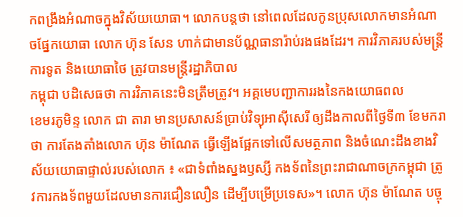កពង្រឹងអំណាចក្នុងវិស័យយោធា។ លោកបន្តថា នៅពេលដែលកូនប្រុសលោកមានអំណាចផ្នែកយោធា លោក ហ៊ុន សែន ហាក់ជាមានប័ណ្ណធានារ៉ាប់រងផងដែរ។ ការវិភាគរបស់មន្ត្រីការទូត និងយោធាថៃ ត្រូវបានមន្ត្រីរដ្ឋាភិបាល
កម្ពុជា បដិសេធថា ការវិភាគនេះមិនត្រឹមត្រូវ។ អគ្គមេបញ្ជាការរងនៃកងយោធពល
ខេមរភូមិន្ទ លោក ជា តារា មានប្រសាសន៍ប្រាប់វិទ្យុអាស៊ីសេរី ឲ្យដឹងកាលពីថ្ងៃទី៣ ខែមករាថា ការតែងតាំងលោក ហ៊ុន ម៉ាណែត ធ្វើឡើងផ្អែកទៅលើសមត្ថភាព និងចំណេះដឹងខាងវិស័យយោធាផ្ទាល់របស់លោក ៖ «ជាទំពាំងស្នងឫស្សី កងទ័ពនៃព្រះរាជាណាចក្រកម្ពុជា ត្រូវការកងទ័ពមួយដែលមានការជឿនលឿន ដើម្បីបម្រើប្រទេស»។ លោក ហ៊ុន ម៉ាណែត បច្ចុ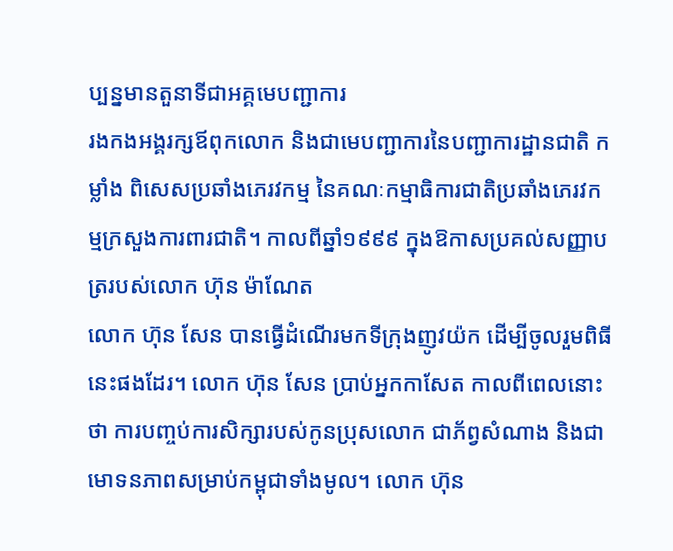ប្បន្នមានតួនាទីជាអគ្គមេបញ្ជាការ
រងកងអង្គរក្សឪពុកលោក និងជាមេបញ្ជាការនៃបញ្ជាការដ្ឋានជាតិ កម្លាំង ពិសេសប្រឆាំងភេរវកម្ម នៃគណៈកម្មាធិការជាតិប្រឆាំងភេរវកម្មក្រសួងការពារជាតិ។ កាលពីឆ្នាំ១៩៩៩ ក្នុងឱកាសប្រគល់សញ្ញាបត្ររបស់លោក ហ៊ុន ម៉ាណែត
លោក ហ៊ុន សែន បានធ្វើដំណើរមកទីក្រុងញូវយ៉ក ដើម្បីចូលរួមពិធីនេះផងដែរ។ លោក ហ៊ុន សែន ប្រាប់អ្នកកាសែត កាលពីពេលនោះថា ការបញ្ចប់ការសិក្សារបស់កូនប្រុសលោក ជាភ័ព្វសំណាង និងជាមោទនភាពសម្រាប់កម្ពុជាទាំងមូល។ លោក ហ៊ុន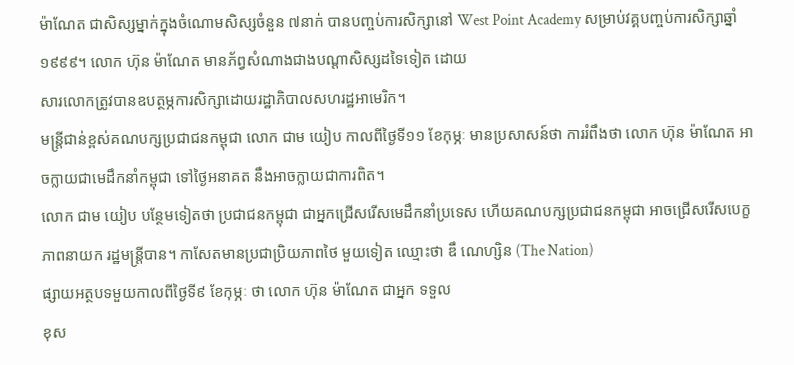ម៉ាណែត ជាសិស្សម្នាក់ក្នុងចំណោមសិស្សចំនួន ៧នាក់ បានបញ្ចប់ការសិក្សានៅ West Point Academy សម្រាប់វគ្គបញ្ចប់ការសិក្សាឆ្នាំ១៩៩៩។ លោក ហ៊ុន ម៉ាណែត មានភ័ព្វសំណាងជាងបណ្ដាសិស្សដទៃទៀត ដោយ
សារលោកត្រូវបានឧបត្ថម្ភការសិក្សាដោយរដ្ឋាភិបាលសហរដ្ឋអាមេរិក។
មន្ត្រីជាន់ខ្ពស់គណបក្សប្រជាជនកម្ពុជា លោក ជាម យៀប កាលពីថ្ងៃទី១១ ខែកុម្ភៈ មានប្រសាសន៍ថា ការរំពឹងថា លោក ហ៊ុន ម៉ាណែត អាចក្លាយជាមេដឹកនាំកម្ពុជា ទៅថ្ងៃអនាគត នឹងអាចក្លាយជាការពិត។
លោក ជាម យៀប បន្ថែមទៀតថា ប្រជាជនកម្ពុជា ជាអ្នកជ្រើសរើសមេដឹកនាំប្រទេស ហើយគណបក្សប្រជាជនកម្ពុជា អាចជ្រើសរើសបេក្ខភាពនាយក រដ្ឋមន្ត្រីបាន។ កាសែតមានប្រជាប្រិយភាពថៃ មួយទៀត ឈ្មោះថា ឌឹ ណេហ្សិន (The Nation)
ផ្សាយអត្ថបទមួយកាលពីថ្ងៃទី៩ ខែកុម្ភៈ ថា លោក ហ៊ុន ម៉ាណែត ជាអ្នក ទទួល
ខុស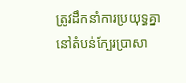ត្រូវដឹកនាំការប្រយុទ្ធគ្នានៅតំបន់ក្បែរប្រាសា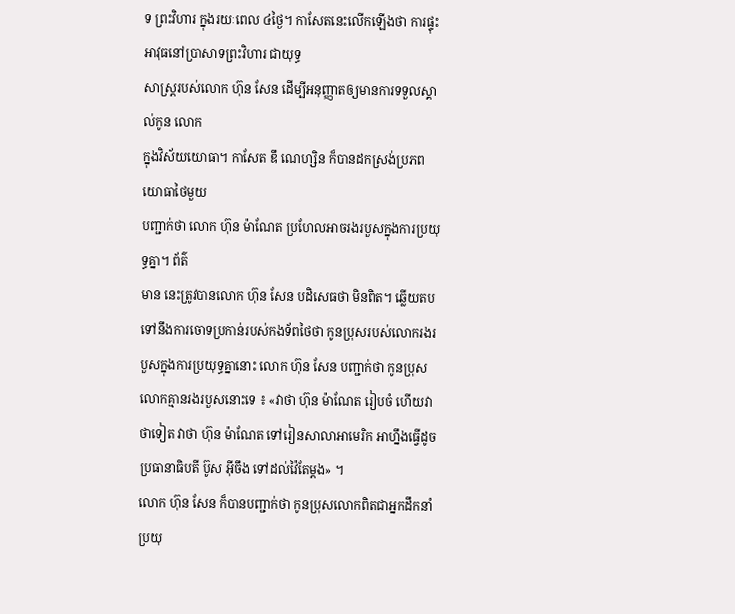ទ ព្រះវិហារ ក្នុងរយៈពេល ៤ថ្ងៃ។ កាសែតនេះលើកឡើងថា ការផ្ទុះអាវុធនៅប្រាសាទព្រះវិហារ ជាយុទ្ធ
សាស្ត្ររបស់លោក ហ៊ុន សែន ដើម្បីអនុញ្ញាតឲ្យមានការទទួលស្គាល់កូន លោក
ក្នុងវិស័យយោធា។ កាសែត ឌឹ ណេហ្សិន ក៏បានដកស្រង់ប្រភពយោធាថៃមួយ
បញ្ជាក់ថា លោក ហ៊ុន ម៉ាណែត ប្រហែលអាចរងរបួសក្នុងការប្រយុទ្ធគ្នា។ ព័ត៌
មាន នេះត្រូវបានលោក ហ៊ុន សែន បដិសេធថា មិនពិត។ ឆ្លើយតបទៅនឹងការចោទប្រកាន់របស់កងទ័ពថៃថា កូនប្រុសរបស់លោករងរបួសក្នុងការប្រយុទ្ធគ្នានោះ លោក ហ៊ុន សែន បញ្ជាក់ថា កូនប្រុសលោកគ្មានរងរបួសនោះទេ ៖ «វាថា ហ៊ុន ម៉ាណែត រៀបចំ ហើយវាថាទៀត វាថា ហ៊ុន ម៉ាណែត ទៅរៀនសាលាអាមេរិក អាហ្នឹងធ្វើដូចប្រធានាធិបតី ប៊ូស អ៊ីចឹង ទៅដល់វ៉ៃតែម្ដង» ។
លោក ហ៊ុន សែន ក៏បានបញ្ជាក់ថា កូនប្រុសលោកពិតជាអ្នកដឹកនាំប្រយុ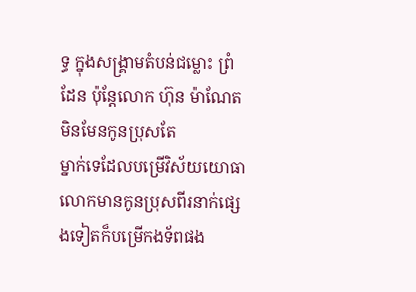ទ្ធ ក្នុងសង្រ្គាមតំបន់ជម្លោះ ព្រំដែន ប៉ុន្តែលោក ហ៊ុន ម៉ាណែត មិនមែនកូនប្រុសតែ
ម្នាក់ទេដែលបម្រើវិស័យយោធា លោកមានកូនប្រុសពីរនាក់ផ្សេងទៀតក៏បម្រើកងទ័ពផង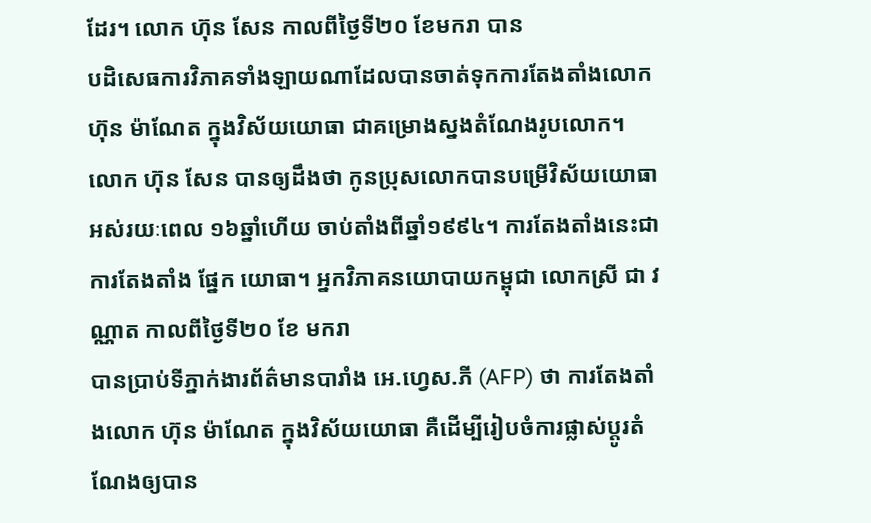ដែរ។ លោក ហ៊ុន សែន កាលពីថ្ងៃទី២០ ខែមករា បាន
បដិសេធការវិភាគទាំងឡាយណាដែលបានចាត់ទុកការតែងតាំងលោក ហ៊ុន ម៉ាណែត ក្នុងវិស័យយោធា ជាគម្រោងស្នងតំណែងរូបលោក។ លោក ហ៊ុន សែន បានឲ្យដឹងថា កូនប្រុសលោកបានបម្រើវិស័យយោធាអស់រយៈពេល ១៦ឆ្នាំហើយ ចាប់តាំងពីឆ្នាំ១៩៩៤។ ការតែងតាំងនេះជាការតែងតាំង ផ្នែក យោធា។ អ្នកវិភាគនយោបាយកម្ពុជា លោកស្រី ជា វណ្ណាត កាលពីថ្ងៃទី២០ ខែ មករា
បានប្រាប់ទីភ្នាក់ងារព័ត៌មានបារាំង អេ.ហ្វេស.ភី (AFP) ថា ការតែងតាំងលោក ហ៊ុន ម៉ាណែត ក្នុងវិស័យយោធា គឺដើម្បីរៀបចំការផ្លាស់ប្ដូរតំណែងឲ្យបាន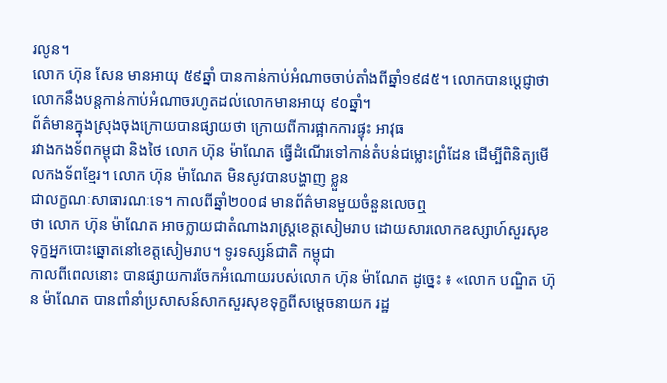រលូន។
លោក ហ៊ុន សែន មានអាយុ ៥៩ឆ្នាំ បានកាន់កាប់អំណាចចាប់តាំងពីឆ្នាំ១៩៨៥។ លោកបានប្ដេជ្ញាថា លោកនឹងបន្តកាន់កាប់អំណាចរហូតដល់លោកមានអាយុ ៩០ឆ្នាំ។
ព័ត៌មានក្នុងស្រុងចុងក្រោយបានផ្សាយថា ក្រោយពីការផ្អាកការផ្ទុះ អាវុធ
រវាងកងទ័ពកម្ពុជា និងថៃ លោក ហ៊ុន ម៉ាណែត ធ្វើដំណើរទៅកាន់តំបន់ជម្លោះព្រំដែន ដើម្បីពិនិត្យមើលកងទ័ពខ្មែរ។ លោក ហ៊ុន ម៉ាណែត មិនសូវបានបង្ហាញ ខ្លួន
ជាលក្ខណៈសាធារណៈទេ។ កាលពីឆ្នាំ២០០៨ មានព័ត៌មានមួយចំនួនលេចឮ
ថា លោក ហ៊ុន ម៉ាណែត អាចក្លាយជាតំណាងរាស្ត្រខេត្តសៀមរាប ដោយសារលោកឧស្សាហ៍សួរសុខទុក្ខអ្នកបោះឆ្នោតនៅខេត្តសៀមរាប។ ទូរទស្សន៍ជាតិ កម្ពុជា
កាលពីពេលនោះ បានផ្សាយការចែកអំណោយរបស់លោក ហ៊ុន ម៉ាណែត ដូច្នេះ ៖ «លោក បណ្ឌិត ហ៊ុន ម៉ាណែត បានពាំនាំប្រសាសន៍សាកសួរសុខទុក្ខពីសម្ដេចនាយក រដ្ឋ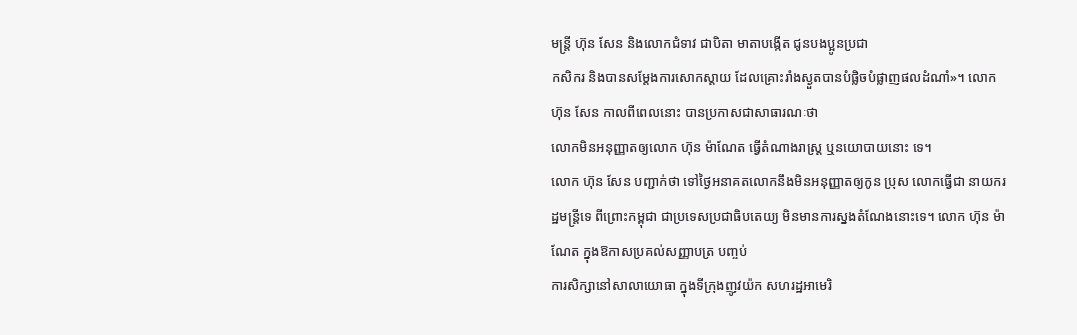មន្ត្រី ហ៊ុន សែន និងលោកជំទាវ ជាបិតា មាតាបង្កើត ជូនបងប្អូនប្រជា
កសិករ និងបានសម្ដែងការសោកស្ដាយ ដែលគ្រោះរាំងស្ងួតបានបំផ្លិចបំផ្លាញផលដំណាំ»។ លោក ហ៊ុន សែន កាលពីពេលនោះ បានប្រកាសជាសាធារណៈថា
លោកមិនអនុញ្ញាតឲ្យលោក ហ៊ុន ម៉ាណែត ធ្វើតំណាងរាស្ត្រ ឬនយោបាយនោះ ទេ។
លោក ហ៊ុន សែន បញ្ជាក់ថា ទៅថ្ងៃអនាគតលោកនឹងមិនអនុញ្ញាតឲ្យកូន ប្រុស លោកធ្វើជា នាយករដ្ឋមន្ត្រីទេ ពីព្រោះកម្ពុជា ជាប្រទេសប្រជាធិបតេយ្យ មិនមានការស្នងតំណែងនោះទេ។ លោក ហ៊ុន ម៉ាណែត ក្នុងឱកាសប្រគល់សញ្ញាបត្រ បញ្ចប់
ការសិក្សានៅសាលាយោធា ក្នុងទីក្រុងញូវយ៉ក សហរដ្ឋអាមេរិ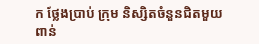ក ថ្លែងប្រាប់ ក្រុម និស្សិតចំនួនជិតមួយពាន់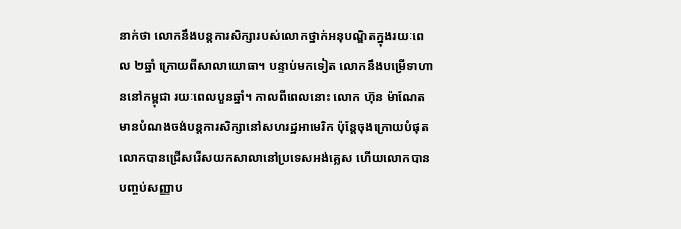នាក់ថា លោកនឹងបន្តការសិក្សារបស់លោកថ្នាក់អនុបណ្ឌិតក្នុងរយៈពេល ២ឆ្នាំ ក្រោយពីសាលាយោធា។ បន្ទាប់មកទៀត លោកនឹងបម្រើទាហាននៅកម្ពុជា រយៈពេលបួនឆ្នាំ។ កាលពីពេលនោះ លោក ហ៊ុន ម៉ាណែត មានបំណងចង់បន្តការសិក្សានៅសហរដ្ឋអាមេរិក ប៉ុន្តែចុងក្រោយបំផុតលោកបានជ្រើសរើសយកសាលានៅប្រទេសអង់គ្លេស ហើយលោកបានបញ្ចប់សញ្ញាប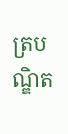ត្របណ្ឌិត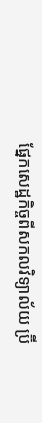ផ្នែកសេដ្ឋកិច្ចពីសកលវិទ្យាល័យ ប៊្រី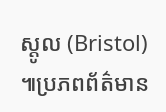ស្តូល (Bristol) ៕ប្រភពព័ត៌មាន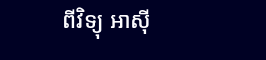ពីវិទ្យុ អាស៊ី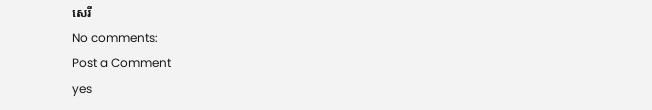សេរី
No comments:
Post a Comment
yes